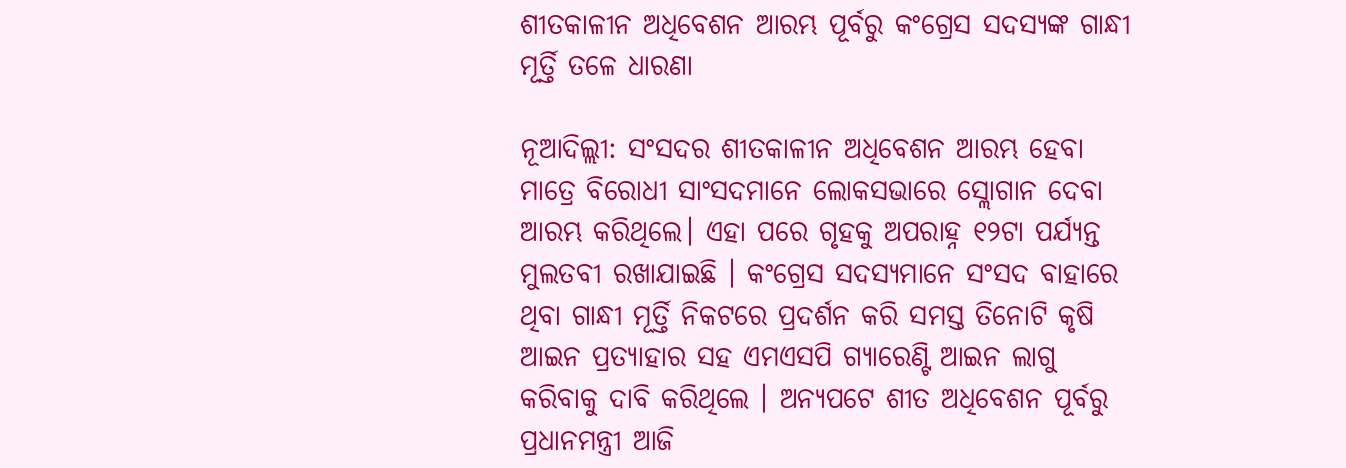ଶୀତକାଳୀନ ଅଧିବେଶନ ଆରମ୍ଭ ପୂର୍ବରୁ କଂଗ୍ରେସ ସଦସ୍ୟଙ୍କ ଗାନ୍ଧୀ ମୂର୍ତ୍ତି ତଳେ ଧାରଣା

ନୂଆଦିଲ୍ଲୀ: ସଂସଦର ଶୀତକାଳୀନ ଅଧିବେଶନ ଆରମ୍ଭ ହେବା ମାତ୍ରେ ବିରୋଧୀ ସାଂସଦମାନେ ଲୋକସଭାରେ ସ୍ଲୋଗାନ ଦେବା ଆରମ୍ଭ କରିଥିଲେ। ଏହା ପରେ ଗୃହକୁ ଅପରାହ୍ନ ୧୨ଟା ପର୍ଯ୍ୟନ୍ତ ମୁଲତବୀ ରଖାଯାଇଛି । କଂଗ୍ରେସ ସଦସ୍ୟମାନେ ସଂସଦ ବାହାରେ ଥିବା ଗାନ୍ଧୀ ମୂର୍ତ୍ତି ନିକଟରେ ପ୍ରଦର୍ଶନ କରି ସମସ୍ତ ତିନୋଟି କୃଷି ଆଇନ ପ୍ରତ୍ୟାହାର ସହ ଏମଏସପି ଗ୍ୟାରେଣ୍ଟି ଆଇନ ଲାଗୁ କରିବାକୁ ଦାବି କରିଥିଲେ । ଅନ୍ୟପଟେ ଶୀତ ଅଧିବେଶନ ପୂର୍ବରୁ ପ୍ରଧାନମନ୍ତ୍ରୀ ଆଜି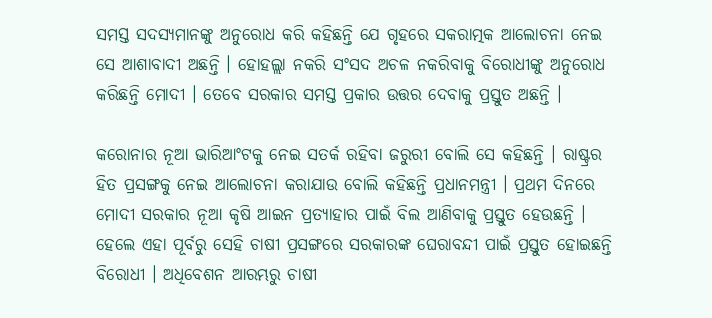ସମସ୍ତ ସଦସ୍ୟମାନଙ୍କୁ ଅନୁରୋଧ କରି କହିଛନ୍ତି ଯେ ଗୃହରେ ସକରାତ୍ମକ ଆଲୋଚନା ନେଇ ସେ ଆଶାବାଦୀ ଅଛନ୍ତି । ହୋହଲ୍ଲା ନକରି ସଂସଦ ଅଚଳ ନକରିବାକୁ ବିରୋଧୀଙ୍କୁ ଅନୁରୋଧ କରିଛନ୍ତି ମୋଦୀ । ତେବେ ସରକାର ସମସ୍ତ ପ୍ରକାର ଉତ୍ତର ଦେବାକୁ ପ୍ରସ୍ତୁତ ଅଛନ୍ତି ।

କରୋନାର ନୂଆ ଭାରିଆଂଟକୁ ନେଇ ସତର୍କ ରହିବା ଜରୁରୀ ବୋଲି ସେ କହିଛନ୍ତି । ରାଷ୍ଟ୍ରର ହିତ ପ୍ରସଙ୍ଗକୁ ନେଇ ଆଲୋଚନା କରାଯାଉ ବୋଲି କହିଛନ୍ତି ପ୍ରଧାନମନ୍ତ୍ରୀ । ପ୍ରଥମ ଦିନରେ ମୋଦୀ ସରକାର ନୂଆ କୃଷି ଆଇନ ପ୍ରତ୍ୟାହାର ପାଇଁ ବିଲ ଆଣିବାକୁ ପ୍ରସ୍ତୁତ ହେଉଛନ୍ତି । ହେଲେ ଏହା ପୂର୍ବରୁ ସେହି ଚାଷୀ ପ୍ରସଙ୍ଗରେ ସରକାରଙ୍କ ଘେରାବନ୍ଦୀ ପାଇଁ ପ୍ରସ୍ତୁତ ହୋଇଛନ୍ତି ବିରୋଧୀ । ଅଧିବେଶନ ଆରମ୍ଭରୁ ଚାଷୀ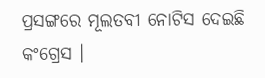ପ୍ରସଙ୍ଗରେ ମୂଲତବୀ ନୋଟିସ ଦେଇଛି କଂଗ୍ରେସ ।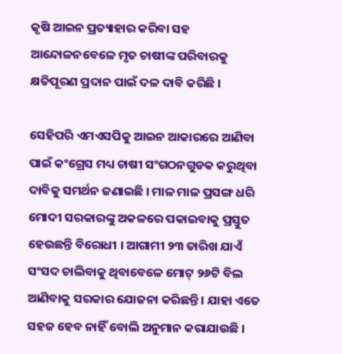କୃଷି ଆଇନ ପ୍ରତ୍ୟାହାର କରିବା ସହ ଆନ୍ଦୋଳନବେଳେ ମୃତ ଚାଷୀଙ୍କ ପରିବାରକୁ କ୍ଷତିପୂରଣ ପ୍ରଦାନ ପାଇଁ ଦଳ ଦାବି କରିଛି ।

ସେହିପରି ଏମଏସପିକୁ ଆଇନ ଆକାରରେ ଆଣିବା ପାଇଁ କଂଗ୍ରେସ ମଧ୍ୟ ଚାଷୀ ସଂଗଠନଗୁଡକ କରୁଥିବା ଦାବିକୁ ସମର୍ଥନ ଜଣାଇଛି । ମାଳ ମାଳ ପ୍ରସଙ୍ଗ ଧରି ମୋଦୀ ସରକାରଙ୍କୁ ଅକଳରେ ପକାଇବାକୁ ପ୍ରସ୍ତୁତ ହେଉଛନ୍ତି ବିରୋଧୀ । ଆଗାମୀ ୨୩ ତାରିଖ ଯାଏଁ ସଂସଦ ଚାଲିବାକୁ ଥିବାବେଳେ ମୋଟ୍ ୨୬ଟି ବିଲ ଆଣିବାକୁ ସରକାର ଯୋଜନା କରିଛନ୍ତି । ଯାହା ଏତେ ସହଜ ହେବ ନାହିଁ ବୋଲି ଅନୁମାନ କରାଯାଉଛି ।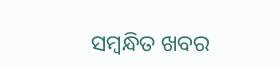ସମ୍ବନ୍ଧିତ ଖବର